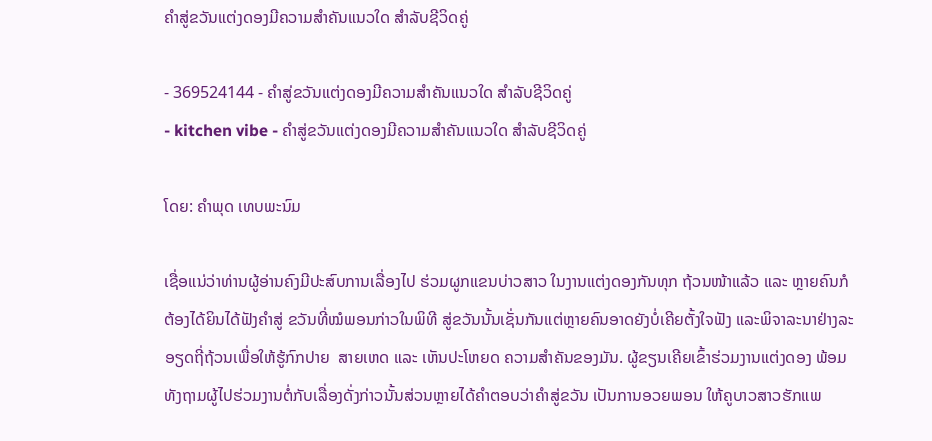ຄຳສູ່ຂວັນແຕ່ງດອງມີຄວາມສຳຄັນແນວໃດ ສຳລັບຊີວິດຄູ່

- 369524144 - ຄຳສູ່ຂວັນແຕ່ງດອງມີຄວາມສຳຄັນແນວໃດ ສຳລັບຊີວິດຄູ່
- kitchen vibe - ຄຳສູ່ຂວັນແຕ່ງດອງມີຄວາມສຳຄັນແນວໃດ ສຳລັບຊີວິດຄູ່

ໂດຍ: ຄຳພຸດ ເທບພະນົມ

ເຊື່ອແນ່ວ່າທ່ານຜູ້ອ່ານຄົງມີປະສົບການເລື່ອງໄປ ຮ່ວມຜູກແຂນບ່າວສາວ ໃນງານແຕ່ງດອງກັນທຸກ ຖ້ວນໜ້າແລ້ວ ແລະ ຫຼາຍຄົນກໍຕ້ອງໄດ້ຍິນໄດ້ຟັງຄໍາສູ່ ຂວັນທີ່ໝໍພອນກ່າວໃນພິທີ ສູ່ຂວັນນັ້ນເຊັ່ນກັນແຕ່ຫຼາຍຄົນອາດຍັງບໍ່ເຄີຍຕັ້ງໃຈຟັງ ແລະພິຈາລະນາຢ່າງລະອຽດຖີ່ຖ້ວນເພື່ອໃຫ້ຮູ້ກົກປາຍ  ສາຍເຫດ ແລະ ເຫັນປະໂຫຍດ ຄວາມສຳຄັນຂອງມັນ. ຜູ້ຂຽນເຄີຍເຂົ້າຮ່ວມງານແຕ່ງດອງ ພ້ອມທັງຖາມຜູ້ໄປຮ່ວມງານຕໍ່ກັບເລື່ອງດັ່ງກ່າວນັ້ນສ່ວນຫຼາຍໄດ້ຄໍາຕອບວ່າຄຳສູ່ຂວັນ ເປັນການອວຍພອນ ໃຫ້ຄູບາວສາວຮັກແພ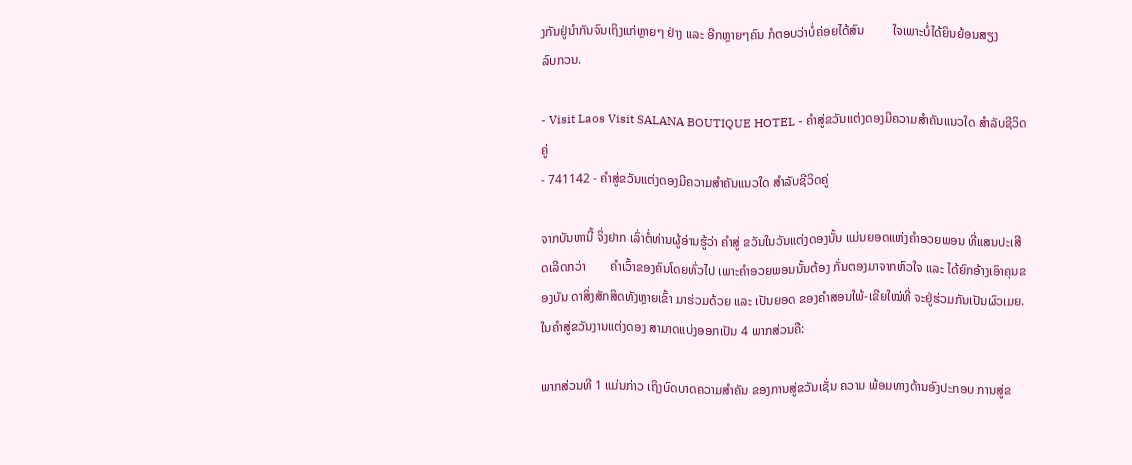ງກັນຢູ່ນໍາກັນຈົນເຖິງແກ່ຫຼາຍໆ ຢ່າງ ແລະ ອີກຫຼາຍໆຄົນ ກໍຕອບວ່າບໍ່ຄ່ອຍໄດ້ສົນ         ໃຈເພາະບໍ່ໄດ້ຍິນຍ້ອນສຽງ        ລົບກວນ.

- Visit Laos Visit SALANA BOUTIQUE HOTEL - ຄຳສູ່ຂວັນແຕ່ງດອງມີຄວາມສຳຄັນແນວໃດ ສຳລັບຊີວິດຄູ່
- 741142 - ຄຳສູ່ຂວັນແຕ່ງດອງມີຄວາມສຳຄັນແນວໃດ ສຳລັບຊີວິດຄູ່

ຈາກບັນຫານີ້ ຈິ່ງຢາກ ເລົ່າຕໍ່ທ່ານຜູ້ອ່ານຮູ້ວ່າ ຄໍາສູ່ ຂວັນໃນວັນແຕ່ງດອງນັ້ນ ແມ່ນຍອດແຫ່ງຄຳອວຍພອນ ທີ່ແສນປະເສີດເລີດກວ່າ        ຄໍາເວົ້າຂອງຄົນໂດຍທົ່ວໄປ ເພາະຄໍາອວຍພອນນັ້ນຕ້ອງ ກັ່ນຕອງມາຈາກຫົວໃຈ ແລະ ໄດ້ຍົກອ້າງເອົາຄຸນຂອງບັນ ດາສິ່ງສັກສິດທັງຫຼາຍເຂົ້າ ມາຮ່ວມດ້ວຍ ແລະ ເປັນຍອດ ຂອງຄຳສອນໃພ້-ເຂີຍໃໝ່ທີ່ ຈະຢູ່ຮ່ວມກັນເປັນຜົວເມຍ. ໃນຄຳສູ່ຂວັນງານແຕ່ງດອງ ສາມາດແບ່ງອອກເປັນ 4 ພາກສ່ວນຄື:

ພາກສ່ວນທີ 1 ແມ່ນກ່າວ ເຖິງບົດບາດຄວາມສຳຄັນ ຂອງການສູ່ຂວັນເຊັ່ນ ຄວາມ ພ້ອມທາງດ້ານອົງປະກອບ ການສູ່ຂ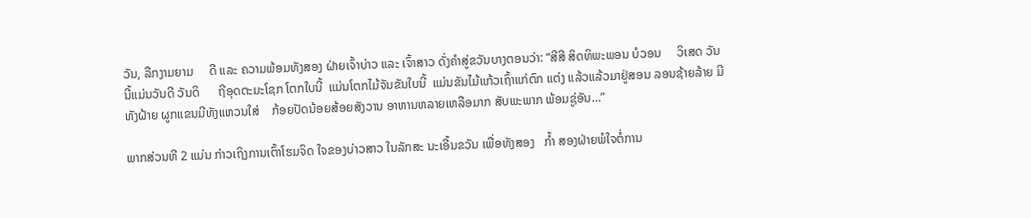ວັນ, ລືກງາມຍາມ     ດີ ແລະ ຄວາມພ້ອມທັງສອງ ຝ່າຍເຈົ້າບ່າວ ແລະ ເຈົ້າສາວ ດັ່ງຄຳສູ່ຂວັນບາງຕອນວ່າ: “ສີສີ ສິດທິພະພອນ ບໍວອນ     ວິເສດ ວັນນີ້ແມ່ນວັນດີ ວັນດິ      ຖີອຸດຕະມະໂຊກ ໂຕກໃບນີ້  ແມ່ນໂຕກໄມ້ຈັນຂັນໃບນີ້  ແມ່ນຂັນໄມ້ແກ້ວເຖົ້າແກ່ຕົກ ແຕ່ງ ແລ້ວແລ້ວມາຢູ່ສອນ ລອນຊ້າຍລ້າຍ ມີທັງຝ້າຍ ຜູກແຂນມີທັງແຫວນໃສ່    ກ້ອຍປັດນ້ອຍສ້ອຍສັງວານ ອາຫານຫລາຍເຫລືອມາກ ສັບພະພາກ ພ້ອມຊູ່ອັນ…”

ພາກສ່ວນທີ 2 ແມ່ນ ກ່າວເຖິງການເຕົ້າໂຮມຈິດ ໃຈຂອງບ່າວສາວ ໃນລັກສະ ນະເອີ້ນຂວັນ ເພື່ອທັງສອງ   ກໍ້າ ສອງຝ່າຍພໍໃຈຕໍ່ການ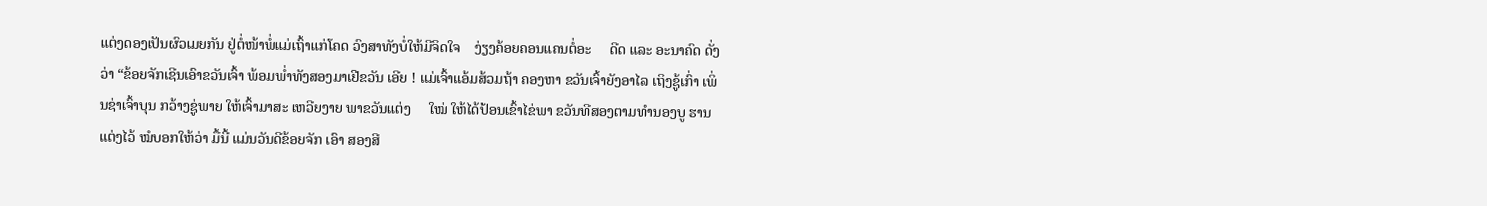ແຕ່ງດອງເປັນຜົວເມຍກັນ ຢູ່ຕໍ່ໜ້າພໍ່ແມ່ເຖົ້າແກ່ໂຄດ ວົງສາທັງບໍ່ໃຫ້ມີຈິດໃຈ    ງ່ຽງຄ້ອຍຄອນແຄນຕໍ່ອະ     ດີດ ແລະ ອະນາຄົດ ດັ່ງວ່າ “ຂ້ອຍຈັກເຊີນເອົາຂວັນເຈົ້າ ພ້ອມພໍ່າທັງສອງມາເຢີຂວັນ ເອີຍ ! ແມ່ເຈົ້າແອ້ມສ້ວມຖ້າ ຄອງຫາ ຂວັນເຈົ້າຍັງອາໄລ ເຖິງຊູ້ເກົ່າ ເພິ່ນຊ່າເຈົ້າບຸນ ກວ້າງຊູ່ພາຍ ໃຫ້ເຈົ້າມາສະ ເຫວີຍງາຍ ພາຂວັນແຕ່ງ     ໃໝ່ ໃຫ້ໄດ້ປ້ອນເຂົ້າໄຂ່ພາ ຂວັນທີສອງຕາມທໍານອງບູ ຮານແຕ່ງໄວ້ ໝໍບອກໃຫ້ວ່າ ມື້ນີ້ ແມ່ນວັນດີຂ້ອຍຈັກ ເອົາ ສອງສີ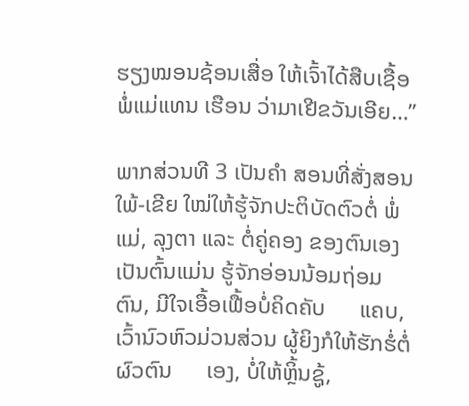ຮຽງໝອນຊ້ອນເສື່ອ ໃຫ້ເຈົ້າໄດ້ສືບເຊື້ອພໍ່ແມ່ແທນ ເຮືອນ ວ່າມາເຢີຂວັນເອີຍ…”

ພາກສ່ວນທີ 3 ເປັນຄຳ ສອນທີ່ສັ່ງສອນໃພ້-ເຂີຍ ໃໝ່ໃຫ້ຮູ້ຈັກປະຕິບັດຕົວຕໍ່ ພໍ່ແມ່, ລຸງຕາ ແລະ ຕໍ່ຄູ່ຄອງ ຂອງຕົນເອງ ເປັນຕົ້ນແມ່ນ ຮູ້ຈັກອ່ອນນ້ອມຖ່ອມຕົນ, ມີໃຈເອື້ອເຟື້ອບໍ່ຄິດຄັບ      ແຄບ, ເວົ້ານົວຫົວມ່ວນສ່ວນ ຜູ້ຍິງກໍໃຫ້ຮັກຮໍ່ຕໍ່ຜົວຕົນ      ເອງ, ບໍ່ໃຫ້ຫຼິ້ນຊູ້,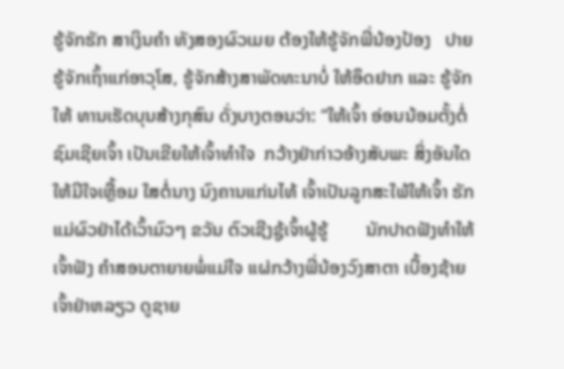ຮູ້ຈັກຮັກ ສາເງິນຄຳ ທັງສອງຜົວເມຍ ຕ້ອງໃຫ້ຮູ້ຈັກພີ່ນ້ອງປ້ອງ   ປາຍ ຮູ້ຈັກເຖົ້າແກ່ອາວຸໂສ, ຮູ້ຈັກສ້າງສາພັດທະນາບໍ່ ໃຫ້ອຶດຢາກ ແລະ ຮູ້ຈັກໃຫ້ ທານເຮັດບຸນສ້າງກຸສົນ ດັ່ງບາງຕອນວ່າ: “ໃຫ້ເຈົ້າ ອ່ອນນ້ອມຕັ້ງຕໍ່ຊົມເຊີຍເຈົ້າ ເປັນເຂີຍໃຫ້ເຈົ້າທໍາໃຈ  ກວ້າງຢ່າກ່າວອ້າງສັບພະ ສິ່ງອັນໃດໃຫ້ມີໃຈເຫຼື້ອມ ໃສຕໍ່ນາງ ນົງຄານແກ່ນໄທ້ ເຈົ້າເປັນລູກສະໃພ້ໃຫ້ເຈົ້າ ຮັກແມ່ຜົວຢ່າໄດ້ເວົ້າມົວໆ ຂວັນ ຕົວເຊີງຊູ້ເຈົ້າຜູ້ຮູ້        ນັກປາດຟັງທໍາໃຫ້ເຈົ້າຟັງ ຄໍາສອນຕາຍາຍພໍ່ແມ່ໃຈ ແຜ່ກວ້າງພີ່ນ້ອງວົງສາຕາ ເບື້ອງຊ້າຍເຈົ້າຢ່າຫລຽວ ດູຊາຍ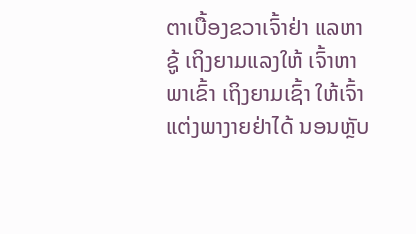ຕາເບື້ອງຂວາເຈົ້າຢ່າ ແລຫາຊູ້ ເຖິງຍາມແລງໃຫ້ ເຈົ້າຫາພາເຂົ້າ ເຖິງຍາມເຊົ້າ ໃຫ້ເຈົ້າແຕ່ງພາງາຍຢ່າໄດ້ ນອນຫຼັບ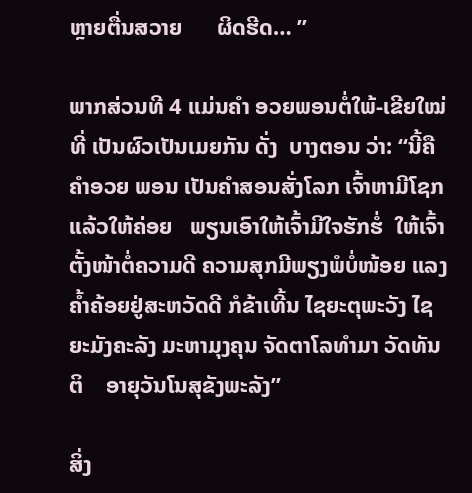ຫຼາຍຕື່ນສວາຍ      ຜິດຮີດ… ”

ພາກສ່ວນທີ 4 ແມ່ນຄຳ ອວຍພອນຕໍ່ໃພ້-ເຂີຍໃໝ່       ທີ່ ເປັນຜົວເປັນເມຍກັນ ດັ່ງ  ບາງຕອນ ວ່າ: “ນີ້ຄືຄຳອວຍ ພອນ ເປັນຄຳສອນສັ່ງໂລກ ເຈົ້າຫາມີໂຊກແລ້ວໃຫ້ຄ່ອຍ   ພຽນເອົາໃຫ້ເຈົ້າມີໃຈຮັກຮໍ່  ໃຫ້ເຈົ້າຕັ້ງໜ້າຕໍ່ຄວາມດີ ຄວາມສຸກມີພຽງພໍບໍ່ໜ້ອຍ ແລງຄໍ້າຄ້ອຍຢູ່ສະຫວັດດີ ກໍຂ້າເທີ້ນ ໄຊຍະຕຸພະວັງ ໄຊ ຍະມັງຄະລັງ ມະຫາມຸງຄຸນ ຈັດຕາໂລທຳມາ ວັດທັນຕິ    ອາຍຸວັນໂນສຸຂັງພະລັງ”

ສິ່ງ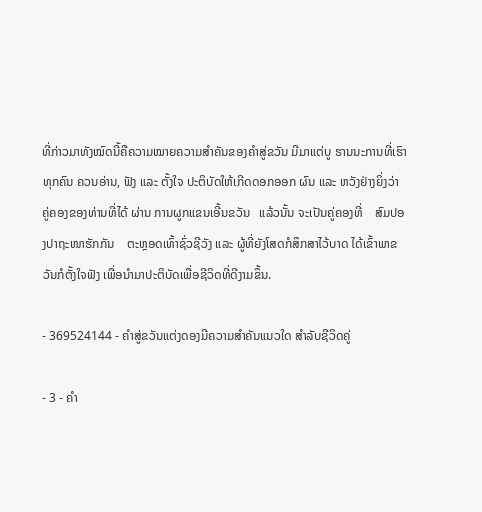ທີ່ກ່າວມາທັງໝົດນີ້ຄືຄວາມໝາຍຄວາມສຳຄັນຂອງຄຳສູ່ຂວັນ ມີມາແຕ່ບູ ຮານນະການທີ່ເຮົາທຸກຄົນ ຄວນອ່ານ, ຟັງ ແລະ ຕັ້ງໃຈ ປະຕິບັດໃຫ້ເກີດດອກອອກ ຜົນ ແລະ ຫວັງຢ່າງຍິ່ງວ່າ ຄູ່ຄອງຂອງທ່ານທີ່ໄດ້ ຜ່ານ ການຜູກແຂນເອີ້ນຂວັນ   ແລ້ວນັ້ນ ຈະເປັນຄູ່ຄອງທີ່    ສົມປອງປາຖະໜາຮັກກັນ    ຕະຫຼອດເທົ້າຊົ່ວຊີວັງ ແລະ ຜູ້ທີ່ຍັງໂສດກໍສຶກສາໄວ້ບາດ ໄດ້ເຂົ້າພາຂວັນກໍຕັ້ງໃຈຟັງ ເພື່ອນຳມາປະຕິບັດເພື່ອຊີວິດທີ່ດີງາມຂຶ້ນ.

- 369524144 - ຄຳສູ່ຂວັນແຕ່ງດອງມີຄວາມສຳຄັນແນວໃດ ສຳລັບຊີວິດຄູ່

- 3 - ຄຳ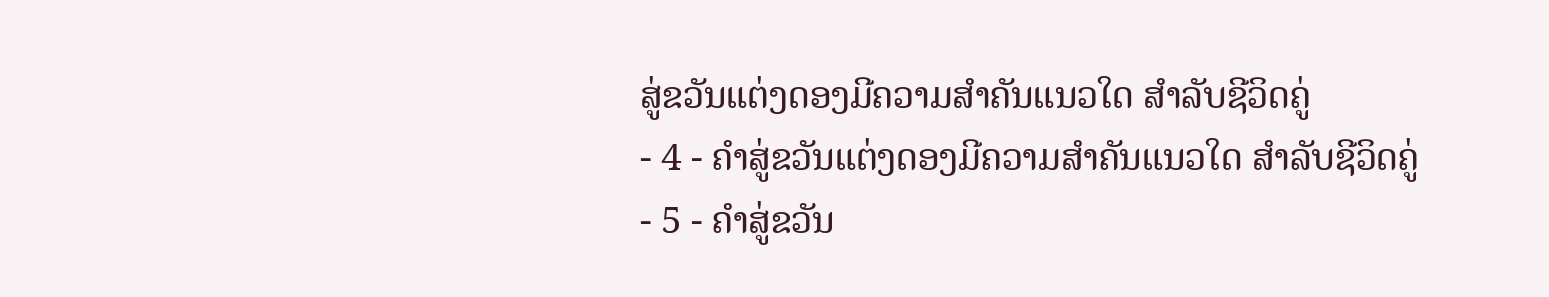ສູ່ຂວັນແຕ່ງດອງມີຄວາມສຳຄັນແນວໃດ ສຳລັບຊີວິດຄູ່
- 4 - ຄຳສູ່ຂວັນແຕ່ງດອງມີຄວາມສຳຄັນແນວໃດ ສຳລັບຊີວິດຄູ່
- 5 - ຄຳສູ່ຂວັນ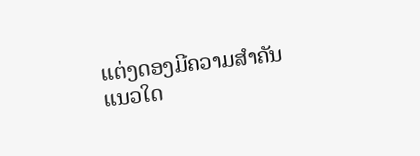ແຕ່ງດອງມີຄວາມສຳຄັນແນວໃດ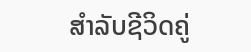ສຳລັບຊີວິດຄູ່